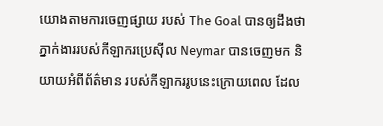យោងតាមការចេញផ្សាយ របស់ The Goal បានឲ្យដឹងថា ភ្នាក់ងាររបស់កីឡាករប្រេស៊ីល Neymar បានចេញមក និយាយអំពីព័ត៌មាន របស់កីឡាកររូបនេះក្រោយពេល ដែល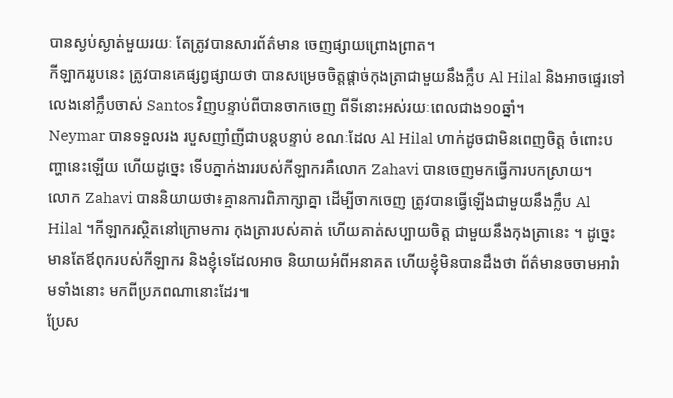បានស្ងប់ស្ងាត់មួយរយៈ តែត្រូវបានសារព័ត៌មាន ចេញផ្សាយព្រោងព្រាត។
កីឡាកររូបនេះ ត្រូវបានគេផ្សព្វផ្សាយថា បានសម្រេចចិត្តផ្តាច់កុងត្រាជាមួយនឹងក្លឹប Al Hilal និងអាចផ្ទេរទៅ លេងនៅក្លឹបចាស់ Santos វិញបន្ទាប់ពីបានចាកចេញ ពីទីនោះអស់រយៈពេលជាង១០ឆ្នាំ។
Neymar បានទទួលរង របួសញាំញីជាបន្តបន្ទាប់ ខណៈដែល Al Hilal ហាក់ដូចជាមិនពេញចិត្ត ចំពោះបញ្ហានេះឡើយ ហើយដូច្នេះ ទើបភ្នាក់ងាររបស់កីឡាករគឺលោក Zahavi បានចេញមកធ្វើការបកស្រាយ។
លោក Zahavi បាននិយាយថា៖គ្មានការពិភាក្សាគ្នា ដើម្បីចាកចេញ ត្រូវបានធ្វើឡើងជាមួយនឹងក្លឹប Al Hilal ។កីឡាករស្ថិតនៅក្រោមការ កុងត្រារបស់គាត់ ហើយគាត់សប្បាយចិត្ត ជាមួយនឹងកុងត្រានេះ ។ ដូច្នេះមានតែឪពុករបស់កីឡាករ និងខ្ញុំទេដែលអាច និយាយអំពីអនាគត ហើយខ្ញុំមិនបានដឹងថា ព័ត៌មានចចាមអារំាមទាំងនោះ មកពីប្រភពណានោះដែរ៕
ប្រែស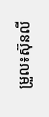ម្រួល៖ស៊ុនលី